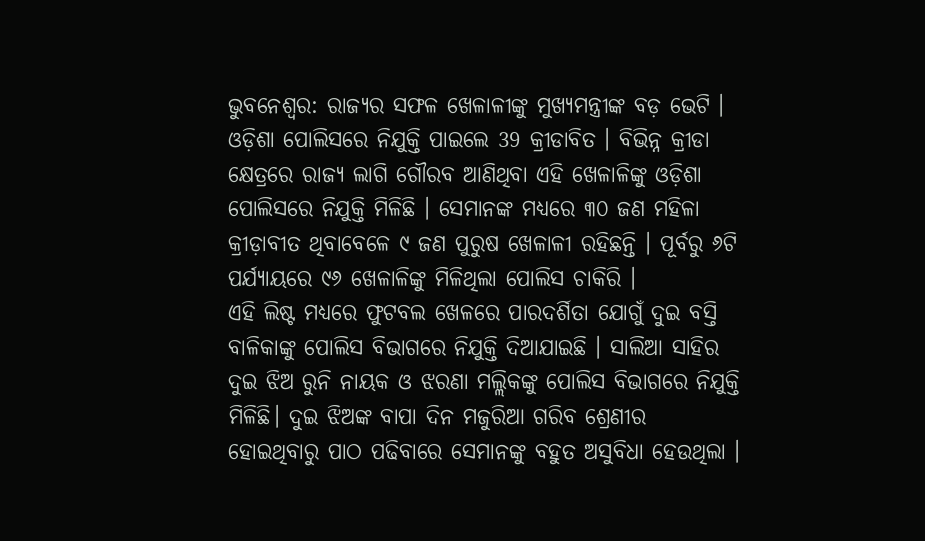ଭୁବନେଶ୍ବର: ରାଜ୍ୟର ସଫଳ ଖେଳାଳୀଙ୍କୁ ମୁଖ୍ୟମନ୍ତ୍ରୀଙ୍କ ବଡ଼ ଭେଟି । ଓଡ଼ିଶା ପୋଲିସରେ ନିଯୁକ୍ତି ପାଇଲେ 39 କ୍ରୀଡାବିତ । ବିଭିନ୍ନ କ୍ରୀଡା କ୍ଷେତ୍ରରେ ରାଜ୍ୟ ଲାଗି ଗୌରବ ଆଣିଥିବା ଏହି ଖେଳାଳିଙ୍କୁ ଓଡ଼ିଶା ପୋଲିସରେ ନିଯୁକ୍ତି ମିଳିଛି । ସେମାନଙ୍କ ମଧ୍ୟରେ ୩୦ ଜଣ ମହିଳା କ୍ରୀଡ଼ାବୀତ ଥିବାବେଳେ ୯ ଜଣ ପୁରୁଷ ଖେଳାଳୀ ରହିଛନ୍ତି । ପୂର୍ବରୁ ୬ଟି ପର୍ଯ୍ୟାୟରେ ୯୬ ଖେଳାଳିଙ୍କୁ ମିଳିଥିଲା ପୋଲିସ ଚାକିରି ।
ଏହି ଲିଷ୍ଟ ମଧ୍ୟରେ ଫୁଟବଲ ଖେଳରେ ପାରଦର୍ଶିତା ଯୋଗୁଁ ଦୁଇ ବସ୍ତି ବାଳିକାଙ୍କୁ ପୋଲିସ ବିଭାଗରେ ନିଯୁକ୍ତି ଦିଆଯାଇଛି । ସାଲିଆ ସାହିର ଦୁଇ ଝିଅ ରୁନି ନାୟକ ଓ ଝରଣା ମଲ୍ଲିକଙ୍କୁ ପୋଲିସ ବିଭାଗରେ ନିଯୁକ୍ତି ମିଳିଛି। ଦୁଇ ଝିଅଙ୍କ ବାପା ଦିନ ମଜୁରିଆ ଗରିବ ଶ୍ରେଣୀର ହୋଇଥିବାରୁ ପାଠ ପଢିବାରେ ସେମାନଙ୍କୁ ବହୁତ ଅସୁବିଧା ହେଉଥିଲା ।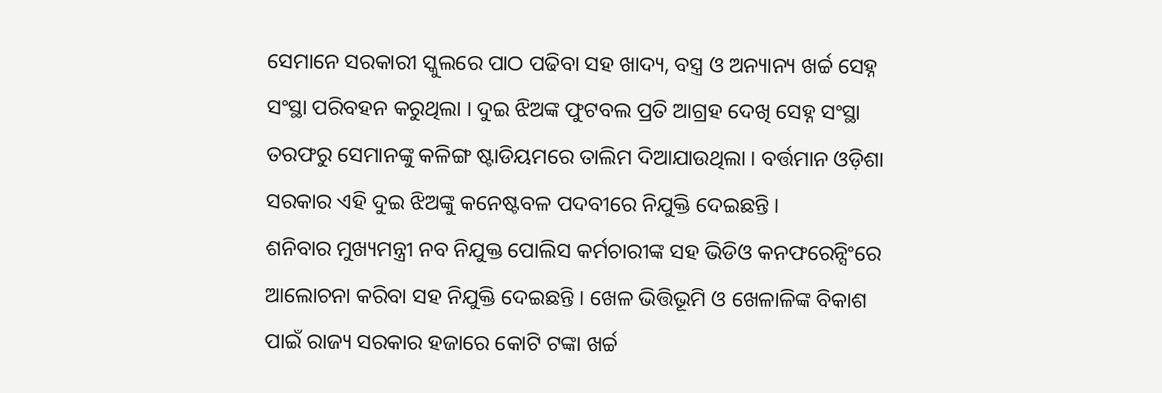ସେମାନେ ସରକାରୀ ସ୍କୁଲରେ ପାଠ ପଢିବା ସହ ଖାଦ୍ୟ, ବସ୍ତ୍ର ଓ ଅନ୍ୟାନ୍ୟ ଖର୍ଚ୍ଚ ସେହ୍ନ ସଂସ୍ଥା ପରିବହନ କରୁଥିଲା । ଦୁଇ ଝିଅଙ୍କ ଫୁଟବଲ ପ୍ରତି ଆଗ୍ରହ ଦେଖି ସେହ୍ନ ସଂସ୍ଥା ତରଫରୁ ସେମାନଙ୍କୁ କଳିଙ୍ଗ ଷ୍ଟାଡିୟମରେ ତାଲିମ ଦିଆଯାଉଥିଲା । ବର୍ତ୍ତମାନ ଓଡ଼ିଶା ସରକାର ଏହି ଦୁଇ ଝିଅଙ୍କୁ କନେଷ୍ଟବଳ ପଦବୀରେ ନିଯୁକ୍ତି ଦେଇଛନ୍ତି ।
ଶନିବାର ମୁଖ୍ୟମନ୍ତ୍ରୀ ନବ ନିଯୁକ୍ତ ପୋଲିସ କର୍ମଚାରୀଙ୍କ ସହ ଭିଡିଓ କନଫରେନ୍ସିଂରେ ଆଲୋଚନା କରିବା ସହ ନିଯୁକ୍ତି ଦେଇଛନ୍ତି । ଖେଳ ଭିତ୍ତିଭୂମି ଓ ଖେଳାଳିଙ୍କ ବିକାଶ ପାଇଁ ରାଜ୍ୟ ସରକାର ହଜାରେ କୋଟି ଟଙ୍କା ଖର୍ଚ୍ଚ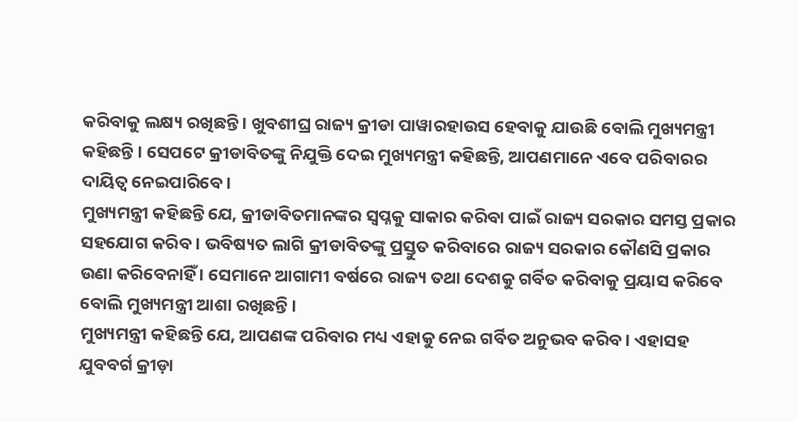କରିବାକୁ ଲକ୍ଷ୍ୟ ରଖିଛନ୍ତି । ଖୁବଶୀଘ୍ର ରାଜ୍ୟ କ୍ରୀଡା ପାୱାରହାଉସ ହେବାକୁ ଯାଉଛି ବୋଲି ମୁଖ୍ୟମନ୍ତ୍ରୀ କହିଛନ୍ତି । ସେପଟେ କ୍ରୀଡାବିତଙ୍କୁ ନିଯୁକ୍ତି ଦେଇ ମୁଖ୍ୟମନ୍ତ୍ରୀ କହିଛନ୍ତି, ଆପଣମାନେ ଏବେ ପରିବାରର ଦାୟିତ୍ବ ନେଇପାରିବେ ।
ମୁଖ୍ୟମନ୍ତ୍ରୀ କହିଛନ୍ତି ଯେ, କ୍ରୀଡାବିତମାନଙ୍କର ସ୍ବପ୍ନକୁ ସାକାର କରିବା ପାଇଁ ରାଜ୍ୟ ସରକାର ସମସ୍ତ ପ୍ରକାର ସହଯୋଗ କରିବ । ଭବିଷ୍ୟତ ଲାଗି କ୍ରୀଡାବିତଙ୍କୁ ପ୍ରସ୍ତୁତ କରିବାରେ ରାଜ୍ୟ ସରକାର କୌଣସି ପ୍ରକାର ଉଣା କରିବେନାହିଁ । ସେମାନେ ଆଗାମୀ ବର୍ଷରେ ରାଜ୍ୟ ତଥା ଦେଶକୁ ଗର୍ବିତ କରିବାକୁ ପ୍ରୟାସ କରିବେ ବୋଲି ମୁଖ୍ୟମନ୍ତ୍ରୀ ଆଶା ରଖିଛନ୍ତି ।
ମୁଖ୍ୟମନ୍ତ୍ରୀ କହିଛନ୍ତି ଯେ, ଆପଣଙ୍କ ପରିବାର ମଧ୍ୟ ଏହାକୁ ନେଇ ଗର୍ବିତ ଅନୁଭବ କରିବ । ଏହାସହ ଯୁବବର୍ଗ କ୍ରୀଡ଼ା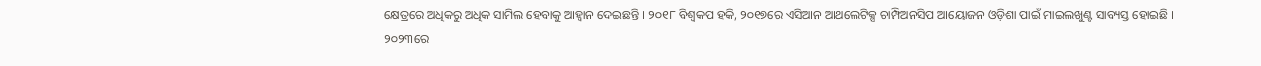କ୍ଷେତ୍ରରେ ଅଧିକରୁ ଅଧିକ ସାମିଲ ହେବାକୁ ଆହ୍ବାନ ଦେଇଛନ୍ତି । ୨୦୧୮ ବିଶ୍ବକପ ହକି, ୨୦୧୭ରେ ଏସିଆନ ଆଥଲେଟିକ୍ସ ଚାମ୍ପିଅନସିପ ଆୟୋଜନ ଓଡ଼ିଶା ପାଇଁ ମାଇଲଖୁଣ୍ଟ ସାବ୍ୟସ୍ତ ହୋଇଛି । ୨୦୨୩ରେ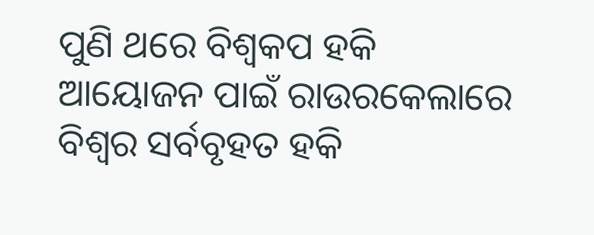ପୁଣି ଥରେ ବିଶ୍ବକପ ହକି ଆୟୋଜନ ପାଇଁ ରାଉରକେଲାରେ ବିଶ୍ବର ସର୍ବବୃହତ ହକି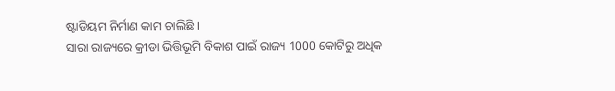ଷ୍ଟାଡିୟମ ନିର୍ମାଣ କାମ ଚାଲିଛି ।
ସାରା ରାଜ୍ୟରେ କ୍ରୀଡା ଭିତ୍ତିଭୂମି ବିକାଶ ପାଇଁ ରାଜ୍ୟ 1000 କୋଟିରୁ ଅଧିକ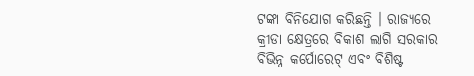ଟଙ୍କା ବିନିଯୋଗ କରିଛନ୍ତି । ରାଜ୍ୟରେ କ୍ରୀଡା କ୍ଷେତ୍ରରେ ବିକାଶ ଲାଗି ସରକାର ବିଭିନ୍ନ କର୍ପୋରେଟ୍ ଏବଂ ବିଶିଷ୍ଟ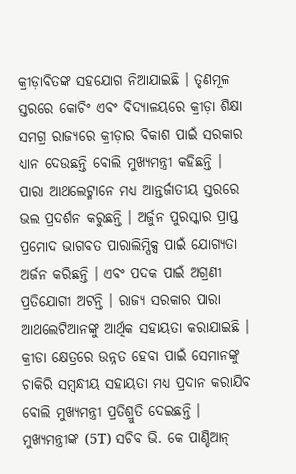କ୍ରୀଡ଼ାବିତଙ୍କ ସହଯୋଗ ନିଆଯାଇଛି । ତୃଣମୂଳ ସ୍ତରରେ କୋଚିଂ ଏବଂ ବିଦ୍ୟାଳୟରେ କ୍ରୀଡ଼ା ଶିକ୍ଷା ସମଗ୍ର ରାଜ୍ୟରେ କ୍ରୀଡ଼ାର ବିକାଶ ପାଇଁ ସରକାର ଧ୍ୟାନ ଦେଉଛନ୍ତି ବୋଲି ମୁଖ୍ୟମନ୍ତ୍ରୀ କହିଛନ୍ତି ।
ପାରା ଆଥଲେଟ୍ମାନେ ମଧ୍ୟ ଆନ୍ତର୍ଜାତୀୟ ସ୍ତରରେ ଭଲ ପ୍ରଦର୍ଶନ କରୁଛନ୍ତି । ଅର୍ଜୁନ ପୁରସ୍କାର ପ୍ରାପ୍ତ ପ୍ରମୋଦ ଭାଗବତ ପାରାଲିମ୍ପିକ୍ସ ପାଇଁ ଯୋଗ୍ୟତା ଅର୍ଜନ କରିଛନ୍ତି । ଏବଂ ପଦକ ପାଇଁ ଅଗ୍ରଣୀ ପ୍ରତିଯୋଗୀ ଅଟନ୍ତି । ରାଜ୍ୟ ସରକାର ପାରା ଆଥଲେଟିଆନଙ୍କୁ ଆର୍ଥିକ ସହାୟତା କରାଯାଇଛି । କ୍ରୀଡା କ୍ଷେତ୍ରରେ ଉନ୍ନତ ହେବା ପାଇଁ ସେମାନଙ୍କୁ ଚାକିରି ସମ୍ବନ୍ଧୀୟ ସହାୟତା ମଧ୍ୟ ପ୍ରଦାନ କରାଯିବ ବୋଲି ମୁଖ୍ୟମନ୍ତ୍ରୀ ପ୍ରତିଶ୍ରୁତି ଦେଇଛନ୍ତି ।
ମୁଖ୍ୟମନ୍ତ୍ରୀଙ୍କ (5T) ସଚିବ ଭି. କେ ପାଣ୍ଡିଆନ୍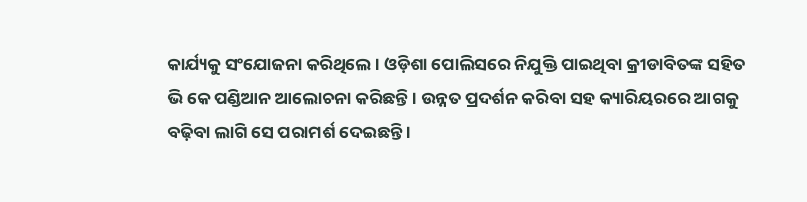କାର୍ଯ୍ୟକୁ ସଂଯୋଜନା କରିଥିଲେ । ଓଡ଼ିଶା ପୋଲିସରେ ନିଯୁକ୍ତି ପାଇଥିବା କ୍ରୀଡାବିତଙ୍କ ସହିତ ଭି କେ ପଣ୍ଡିଆନ ଆଲୋଚନା କରିଛନ୍ତି । ଉନ୍ନତ ପ୍ରଦର୍ଶନ କରିବା ସହ କ୍ୟାରିୟରରେ ଆଗକୁ ବଢ଼ିବା ଲାଗି ସେ ପରାମର୍ଶ ଦେଇଛନ୍ତି ।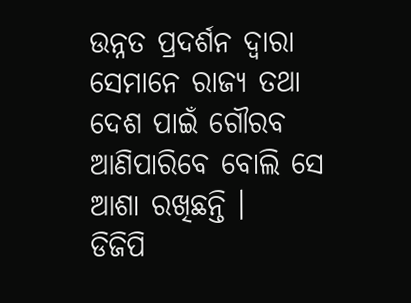ଉନ୍ନତ ପ୍ରଦର୍ଶନ ଦ୍ୱାରା ସେମାନେ ରାଜ୍ୟ ତଥା ଦେଶ ପାଇଁ ଗୌରବ ଆଣିପାରିବେ ବୋଲି ସେ ଆଶା ରଖିଛନ୍ତି ।
ଡିଜିପି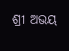ଶ୍ରୀ ଅଭୟ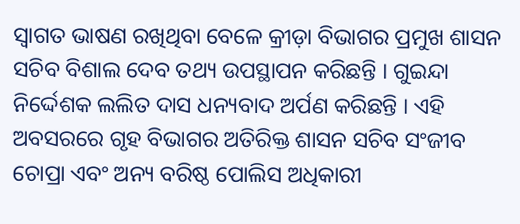ସ୍ବାଗତ ଭାଷଣ ରଖିଥିବା ବେଳେ କ୍ରୀଡ଼ା ବିଭାଗର ପ୍ରମୁଖ ଶାସନ ସଚିବ ବିଶାଲ ଦେବ ତଥ୍ୟ ଉପସ୍ଥାପନ କରିଛନ୍ତି । ଗୁଇନ୍ଦା ନିର୍ଦ୍ଦେଶକ ଲଲିତ ଦାସ ଧନ୍ୟବାଦ ଅର୍ପଣ କରିଛନ୍ତି । ଏହି ଅବସରରେ ଗୃହ ବିଭାଗର ଅତିରିକ୍ତ ଶାସନ ସଚିବ ସଂଜୀବ ଚୋପ୍ରା ଏବଂ ଅନ୍ୟ ବରିଷ୍ଠ ପୋଲିସ ଅଧିକାରୀ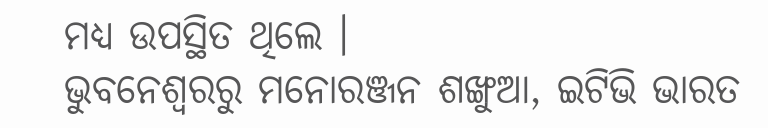ମଧ୍ୟ ଉପସ୍ଥିତ ଥିଲେ ।
ଭୁବନେଶ୍ବରରୁ ମନୋରଞ୍ଜନ ଶଙ୍ଖୁଆ, ଇଟିଭି ଭାରତ